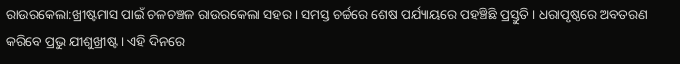ରାଉରକେଲା:ଖ୍ରୀଷ୍ଟମାସ ପାଇଁ ଚଳଚଞ୍ଚଳ ରାଉରକେଲା ସହର । ସମସ୍ତ ଚର୍ଚ୍ଚରେ ଶେଷ ପର୍ଯ୍ୟାୟରେ ପହଞ୍ଚିଛି ପ୍ରସ୍ତୁତି । ଧରାପୃଷ୍ଠରେ ଅବତରଣ କରିବେ ପ୍ରଭୁ ଯୀଶୁଖ୍ରୀଷ୍ଟ । ଏହି ଦିନରେ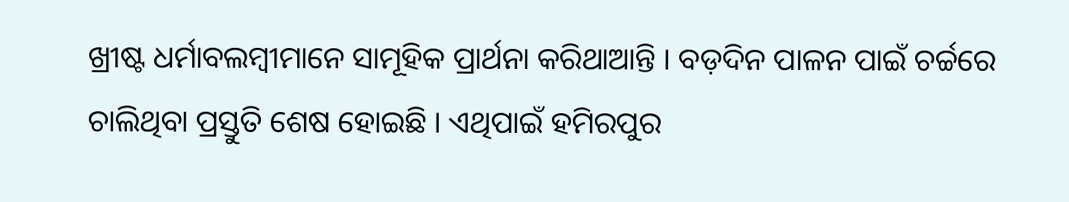ଖ୍ରୀଷ୍ଟ ଧର୍ମାବଲମ୍ବୀମାନେ ସାମୂହିକ ପ୍ରାର୍ଥନା କରିଥାଆନ୍ତି । ବଡ଼ଦିନ ପାଳନ ପାଇଁ ଚର୍ଚ୍ଚରେ ଚାଲିଥିବା ପ୍ରସ୍ତୁତି ଶେଷ ହୋଇଛି । ଏଥିପାଇଁ ହମିରପୁର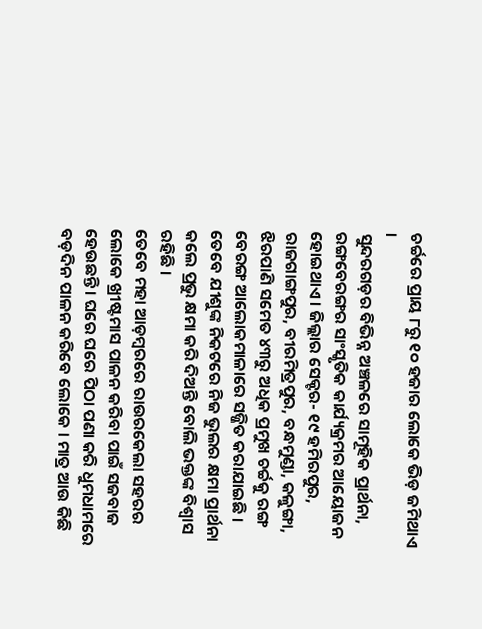ଚର୍ଚ୍ଚରେ ପ୍ରାୟ ୮ରୁ ୧୦ ହଜାର ଲୋକେ ଭିଡ଼ ଜମିଥାଏ ।
ସୁନ୍ଦରଗଡ଼ର ବିଭିନ୍ନ ଅଞ୍ଚଳରେ ସାମୂହିକ ପ୍ରାର୍ଥନା, ରଙ୍ଗବେରଙ୍ଗର ସାଂସ୍କୃତିକ କାର୍ଯ୍ୟକ୍ରମର ଆୟୋଜନ ହୋଇଥାଏ । ଜିଲ୍ଲାର ସେକ୍ଟର- ୧୯ ହମିରପୁର, ରାଜଗାଙ୍ଗପୁର, ବୀରମିତ୍ରପୁର, ବନ୍ଧମୁଣ୍ଡା, କଳୁଙ୍ଗା, ଝିରପାଣି ସମେତ ୪୩ରୁ ଅଧିକ ପ୍ରମୁଖ ଚର୍ଚ୍ଚକୁ ରଙ୍ଗ ବେରଙ୍ଗ ଆଲୋକମାଳାରେ ସଜ୍ଜିତ କରାଯାଇଛି । ତେବେ ଯୀଶୁଙ୍କ ନିକଟରେ ନିଜ ଭୁଲର କ୍ଷମା ପ୍ରାର୍ଥନା କଲେ ପ୍ରଭୁ କ୍ଷମା କରି ଦିଅନ୍ତି ବୋଲି ଭକ୍ତଙ୍କ ବିଶ୍ଵାସ ରହିଛି ।
ତେବେ ମହା ଆଡ଼ମ୍ବରରେ ରାଉରକେଲା ସହରର ଲୋକେ ଖ୍ରୀଷ୍ଟମାସ ପାଳନ କରିବା ପାଇଁ ସଜବାଜ ହେଉଛନ୍ତି । ଘରେ ଘରେ ପିଠା ପଣା କରି ଧୁମଧାମରେ ବଡ଼ଦିନ ପାଳନ କରିବେ ଲୋକେ । ମାତ୍ର ଆଉ କିଛି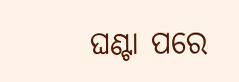ଘଣ୍ଟା ପରେ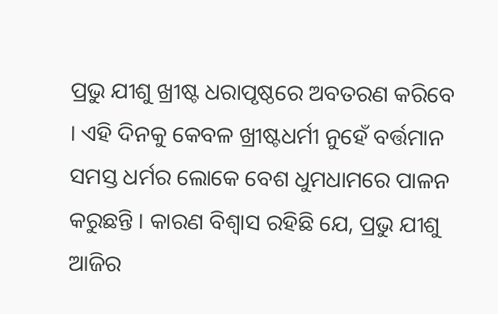ପ୍ରଭୁ ଯୀଶୁ ଖ୍ରୀଷ୍ଟ ଧରାପୃଷ୍ଠରେ ଅବତରଣ କରିବେ । ଏହି ଦିନକୁ କେବଳ ଖ୍ରୀଷ୍ଟଧର୍ମୀ ନୁହେଁ ବର୍ତ୍ତମାନ ସମସ୍ତ ଧର୍ମର ଲୋକେ ବେଶ ଧୁମଧାମରେ ପାଳନ କରୁଛନ୍ତି । କାରଣ ବିଶ୍ୱାସ ରହିଛି ଯେ, ପ୍ରଭୁ ଯୀଶୁ ଆଜିର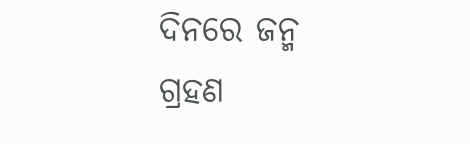ଦିନରେ ଜନ୍ମ ଗ୍ରହଣ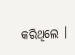କରିଥିଲେ ।